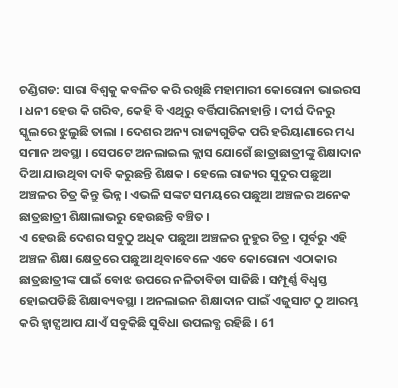ଚଣ୍ଡିଗଡ: ସାରା ବିଶ୍ବକୁ କବଳିତ କରି ରଖିଛି ମହାମାରୀ କୋରୋନା ଭାଇରସ । ଧନୀ ହେଉ କି ଗରିବ, କେହି ବି ଏଥିରୁ ବର୍ତ୍ତିପାରିନାହାନ୍ତି । ଦୀର୍ଘ ଦିନରୁ ସ୍କୁଲରେ ଝୁଲୁଛି ତାଲା । ଦେଶର ଅନ୍ୟ ରାଜ୍ୟଗୁଡିକ ପରି ହରିୟାଣାରେ ମଧ୍ୟ ସମାନ ଅବସ୍ଥା । ସେପଟେ ଅନଲାଇଲ କ୍ଲାସ ଯୋଗେଁ ଛାତ୍ରାଛାତ୍ରୀଙ୍କୁ ଶିକ୍ଷାଦାନ ଦିଆ ଯାଉଥିବା ଦାବି କରୁଛନ୍ତି ଶିକ୍ଷକ । ହେଲେ ରାଜ୍ୟର ସୁଦୁର ପଛୁଆ ଅଞ୍ଚଳର ଚିତ୍ର କିନ୍ତୁ ଭିନ୍ନ । ଏଭଳି ସଙ୍କଟ ସମୟରେ ପଛୁଆ ଅଞ୍ଚଳର ଅନେକ ଛାତ୍ରଛାତ୍ରୀ ଶିକ୍ଷାଲାଭରୁ ହେଉଛନ୍ତି ବଞ୍ଚିତ ।
ଏ ହେଉଛି ଦେଶର ସବୁଠୁ ଅଧିକ ପଛୁଆ ଅଞ୍ଚଳର ନୁହୁର ଚିତ୍ର । ପୂର୍ବରୁ ଏହି ଅଞ୍ଚଳ ଶିକ୍ଷା କ୍ଷେତ୍ରରେ ପଛୁଆ ଥିବାବେଳେ ଏବେ କୋରୋନା ଏଠାକାର ଛାତ୍ରଛାତ୍ରୀଙ୍କ ପାଇଁ ବୋଝ ଉପରେ ନଳିତାବିଡା ସାଜିଛି । ସମ୍ପୂର୍ଣ୍ଣ ବିଧ୍ବସ୍ତ ହୋଇପଡିଛି ଶିକ୍ଷାବ୍ୟବସ୍ଥା । ଅନଲାଇନ ଶିକ୍ଷାଦାନ ପାଇଁ ଏଜୁସାଟ ଠୁ ଆରମ୍ଭ କରି ହ୍ବାଟ୍ସଆପ ଯାଏଁ ସବୁକିଛି ସୁବିଧା ଉପଲବ୍ଧ ରହିଛି । 61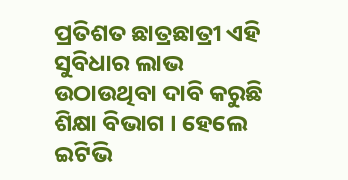ପ୍ରତିଶତ ଛାତ୍ରଛାତ୍ରୀ ଏହି ସୁବିଧାର ଲାଭ ଉଠାଉଥିବା ଦାବି କରୁଛି ଶିକ୍ଷା ବିଭାଗ । ହେଲେ ଇଟିଭି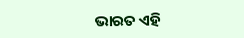ଭାରତ ଏହି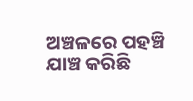ଅଞ୍ଚଳରେ ପହଞ୍ଚି ଯାଞ୍ଚ କରିଛି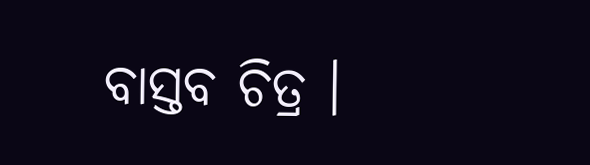ବାସ୍ତବ ଚିତ୍ର ।